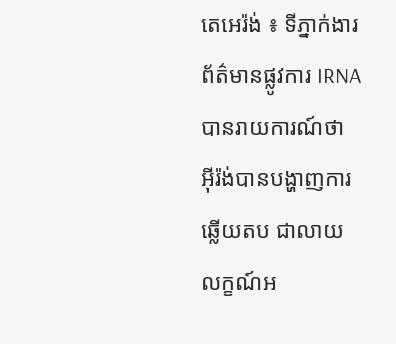តេអេរ៉ង់ ៖ ទីភ្នាក់ងារព័ត៌មានផ្លូវការ IRNA បានរាយការណ៍ថា អ៊ីរ៉ង់បានបង្ហាញការឆ្លើយតប ជាលាយលក្ខណ៍អ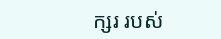ក្សរ របស់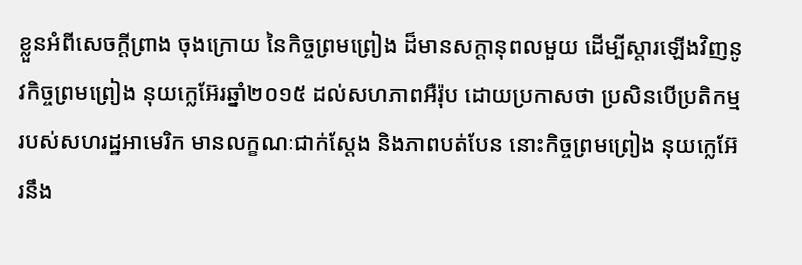ខ្លួនអំពីសេចក្តីព្រាង ចុងក្រោយ នៃកិច្ចព្រមព្រៀង ដ៏មានសក្តានុពលមួយ ដើម្បីស្តារឡើងវិញនូវកិច្ចព្រមព្រៀង នុយក្លេអ៊ែរឆ្នាំ២០១៥ ដល់សហភាពអឺរ៉ុប ដោយប្រកាសថា ប្រសិនបើប្រតិកម្ម របស់សហរដ្ឋអាមេរិក មានលក្ខណៈជាក់ស្តែង និងភាពបត់បែន នោះកិច្ចព្រមព្រៀង នុយក្លេអ៊ែរនឹង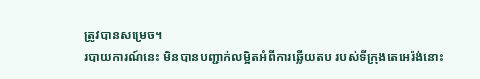ត្រូវបានសម្រេច។
របាយការណ៍នេះ មិនបានបញ្ជាក់លម្អិតអំពីការឆ្លើយតប របស់ទីក្រុងតេអេរ៉ង់នោះ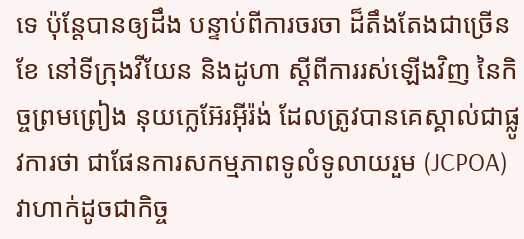ទេ ប៉ុន្តែបានឲ្យដឹង បន្ទាប់ពីការចរចា ដ៏តឹងតែងជាច្រើនខែ នៅទីក្រុងវីយែន និងដូហា ស្តីពីការរស់ឡើងវិញ នៃកិច្ចព្រមព្រៀង នុយក្លេអ៊ែរអ៊ីរ៉ង់ ដែលត្រូវបានគេស្គាល់ជាផ្លូវការថា ជាផែនការសកម្មភាពទូលំទូលាយរួម (JCPOA) វាហាក់ដូចជាកិច្ច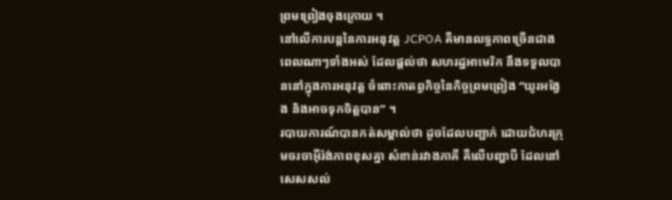ព្រមព្រៀងចុងក្រោយ ។
នៅលើការបន្តនៃការអនុវត្ត JCPOA គឺមានលទ្ធភាពច្រើនជាងពេលណាៗទាំងអស់ ដែលផ្តល់ថា សហរដ្ឋអាមេរិក នឹងទទួលបាននៅក្នុងការអនុវត្ត ចំពោះកាតព្វកិច្ចនៃកិច្ចព្រមព្រៀង “យូរអង្វែង និងអាចទុកចិត្តបាន” ។
របាយការណ៍បានកត់សម្គាល់ថា ដូចដែលបញ្ជាក់ ដោយជំហរក្រុមចរចាអ៊ីរ៉ង់ភាពខុសគ្នា សំខាន់រវាងភាគី គឺលើបញ្ហាបី ដែលនៅសេសសល់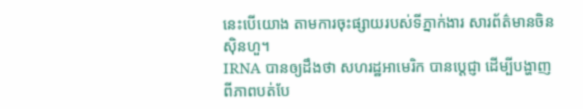នេះបើយោង តាមការចុះផ្សាយរបស់ទីភ្នាក់ងារ សារព័ត៌មានចិនស៊ិនហួ។
IRNA បានឲ្យដឹងថា សហរដ្ឋអាមេរិក បានប្តេជ្ញា ដើម្បីបង្ហាញពីភាពបត់បែ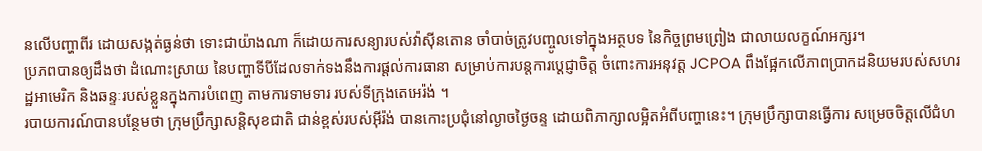នលើបញ្ហាពីរ ដោយសង្កត់ធ្ងន់ថា ទោះជាយ៉ាងណា ក៏ដោយការសន្យារបស់វ៉ាស៊ីនតោន ចាំបាច់ត្រូវបញ្ចូលទៅក្នុងអត្ថបទ នៃកិច្ចព្រមព្រៀង ជាលាយលក្ខណ៍អក្សរ។
ប្រភពបានឲ្យដឹងថា ដំណោះស្រាយ នៃបញ្ហាទីបីដែលទាក់ទងនឹងការផ្តល់ការធានា សម្រាប់ការបន្តការប្តេជ្ញាចិត្ត ចំពោះការអនុវត្ត JCPOA ពឹងផ្អែកលើភាពប្រាកដនិយមរបស់សហរដ្ឋអាមេរិក និងឆន្ទៈរបស់ខ្លួនក្នុងការបំពេញ តាមការទាមទារ របស់ទីក្រុងតេអេរ៉ង់ ។
របាយការណ៍បានបន្ថែមថា ក្រុមប្រឹក្សាសន្តិសុខជាតិ ជាន់ខ្ពស់របស់អ៊ីរ៉ង់ បានកោះប្រជុំនៅល្ងាចថ្ងៃចន្ទ ដោយពិភាក្សាលម្អិតអំពីបញ្ហានេះ។ ក្រុមប្រឹក្សាបានធ្វើការ សម្រេចចិត្តលើជំហ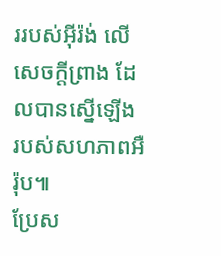ររបស់អ៊ីរ៉ង់ លើសេចក្តីព្រាង ដែលបានស្នើឡើង របស់សហភាពអឺរ៉ុប៕
ប្រែស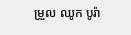ម្រួល ឈូក បូរ៉ា